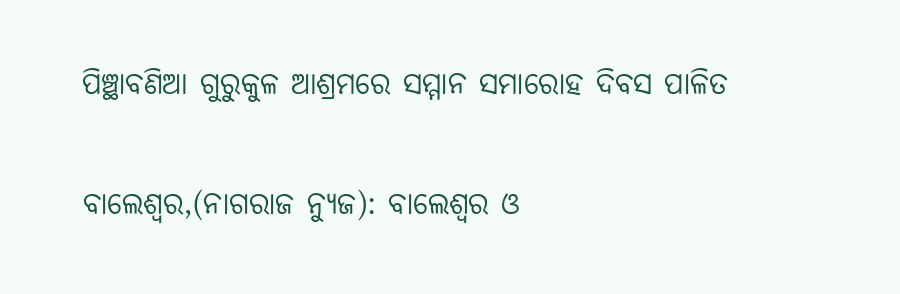ପିଞ୍ଛାବଣିଆ ଗୁରୁକୁଳ ଆଶ୍ରମରେ ସମ୍ମାନ ସମାରୋହ ଦିବସ ପାଳିତ

ବାଲେଶ୍ଵର,(ନାଗରାଜ ନ୍ୟୁଜ): ବାଲେଶ୍ଵର ଓ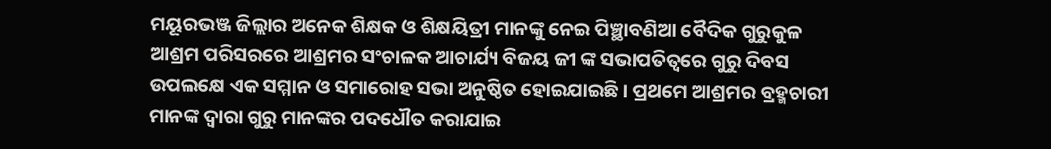ମୟୂରଭଞ୍ଜ ଜିଲ୍ଲାର ଅନେକ ଶିକ୍ଷକ ଓ ଶିକ୍ଷୟିତ୍ରୀ ମାନଙ୍କୁ ନେଇ ପିଞ୍ଛାବଣିଆ ବୈଦିକ ଗୁରୁକୁଳ ଆଶ୍ରମ ପରିସରରେ ଆଶ୍ରମର ସଂଚାଳକ ଆଚାର୍ଯ୍ୟ ବିଜୟ ଜୀ ଙ୍କ ସଭାପତିତ୍ବରେ ଗୁରୁ ଦିବସ ଉପଲକ୍ଷେ ଏକ ସମ୍ମାନ ଓ ସମାରୋହ ସଭା ଅନୁଷ୍ଠିତ ହୋଇଯାଇଛି । ପ୍ରଥମେ ଆଶ୍ରମର ବ୍ରହ୍ମଚାରୀ ମାନଙ୍କ ଦ୍ଵାରା ଗୁରୁ ମାନଙ୍କର ପଦଧୌତ କରାଯାଇ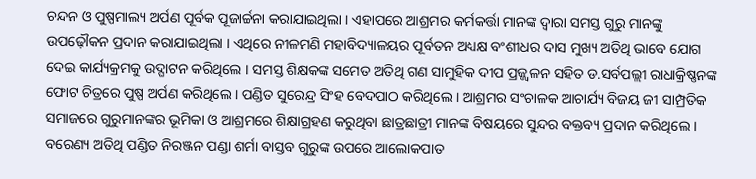ଚନ୍ଦନ ଓ ପୁଷ୍ପମାଲ୍ୟ ଅର୍ପଣ ପୂର୍ବକ ପୂଜାର୍ଚ୍ଚନା କରାଯାଇଥିଲା । ଏହାପରେ ଆଶ୍ରମର କର୍ମକର୍ତ୍ତା ମାନଙ୍କ ଦ୍ଵାରା ସମସ୍ତ ଗୁରୁ ମାନଙ୍କୁ ଉପଢ଼ୌକନ ପ୍ରଦାନ କରାଯାଇଥିଲା । ଏଥିରେ ନୀଳମଣି ମହାବିଦ୍ୟାଳୟର ପୂର୍ବତନ ଅଧ୍ୟକ୍ଷ ବଂଶୀଧର ଦାସ ମୁଖ୍ୟ ଅତିଥି ଭାବେ ଯୋଗ ଦେଇ କାର୍ଯ୍ୟକ୍ରମକୁ ଉଦ୍ଘାଟନ କରିଥିଲେ । ସମସ୍ତ ଶିକ୍ଷକଙ୍କ ସମେତ ଅତିଥି ଗଣ ସାମୁହିକ ଦୀପ ପ୍ରଜ୍ଜ୍ୱଳନ ସହିତ ଡ.ସର୍ବପଲ୍ଲୀ ରାଧାକ୍ରିଷ୍ଣନଙ୍କ ଫୋଟ ଚିତ୍ରରେ ପୁଷ୍ପ ଅର୍ପଣ କରିଥିଲେ । ପଣ୍ଡିତ ସୁରେନ୍ଦ୍ର ସିଂହ ବେଦପାଠ କରିଥିଲେ । ଆଶ୍ରମର ସଂଚାଳକ ଆଚାର୍ଯ୍ୟ ବିଜୟ ଜୀ ସାମ୍ପ୍ରତିକ ସମାଜରେ ଗୁରୁମାନଙ୍କର ଭୂମିକା ଓ ଆଶ୍ରମରେ ଶିକ୍ଷାଗ୍ରହଣ କରୁଥିବା ଛାତ୍ରଛାତ୍ରୀ ମାନଙ୍କ ବିଷୟରେ ସୁନ୍ଦର ବକ୍ତବ୍ୟ ପ୍ରଦାନ କରିଥିଲେ । ବରେଣ୍ୟ ଅତିଥି ପଣ୍ଡିତ ନିରଞ୍ଜନ ପଣ୍ଡା ଶର୍ମା ବାସ୍ତବ ଗୁରୁଙ୍କ ଉପରେ ଆଲୋକପାତ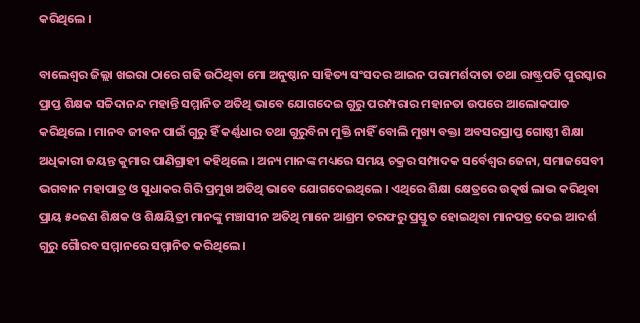କରିଥିଲେ ।

ବାଲେଶ୍ଵର ଜିଲ୍ଲା ଖଇରା ଠାରେ ଗଢି ଉଠିଥିବା ମୋ ଅନୁଷ୍ଠାନ ସାହିତ୍ୟ ସଂସଦର ଆଇନ ପରାମର୍ଶଦାତା ତଥା ରାଷ୍ଟ୍ରପତି ପୁରସ୍କାର ପ୍ରାପ୍ତ ଶିକ୍ଷକ ସଚ୍ଚିଦାନନ୍ଦ ମହାନ୍ତି ସମ୍ମାନିତ ଅତିଥି ଭାବେ ଯୋଗଦେଇ ଗୁରୁ ପରମ୍ପରାର ମହାନତା ଉପରେ ଆଲୋକପାତ କରିଥିଲେ । ମାନବ ଜୀବନ ପାଇଁ ଗୁରୁ ହିଁ କର୍ଣ୍ଣଧାର ତଥା ଗୁରୁବିନା ମୁକ୍ତି ନାହିଁ ବୋଲି ମୁଖ୍ୟ ବକ୍ତା ଅବସରପ୍ରାପ୍ତ ଗୋଷ୍ଠୀ ଶିକ୍ଷା ଅଧିକାରୀ ଜୟନ୍ତ କୁମାର ପାଣିଗ୍ରାହୀ କହିଥିଲେ । ଅନ୍ୟ ମାନଙ୍କ ମଧ୍ୟରେ ସମୟ ଚକ୍ରର ସମ୍ପାଦକ ସର୍ବେଶ୍ଵର ଜେନା, ସମାଜସେବୀ ଭଗବାନ ମହାପାତ୍ର ଓ ସୁଧାକର ଗିରି ପ୍ରମୁଖ ଅତିଥି ଭାବେ ଯୋଗଦେଇଥିଲେ । ଏଥିରେ ଶିକ୍ଷା କ୍ଷେତ୍ରରେ ଉତ୍କର୍ଷ ଲାଭ କରିଥିବା ପ୍ରାୟ ୫୦ଜଣ ଶିକ୍ଷକ ଓ ଶିକ୍ଷୟିତ୍ରୀ ମାନଙ୍କୁ ମଞ୍ଚାସୀନ ଅତିଥି ମାନେ ଆଶ୍ରମ ତରଫରୁ ପ୍ରସ୍ତୁତ ହୋଇଥିବା ମାନପତ୍ର ଦେଇ ଆଦର୍ଶ ଗୁରୁ ଗୈାରବ ସମ୍ମାନରେ ସମ୍ମାନିତ କରିଥିଲେ ।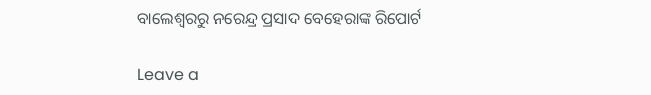ବାଲେଶ୍ଵରରୁ ନରେନ୍ଦ୍ର ପ୍ରସାଦ ବେହେରାଙ୍କ ରିପୋର୍ଟ

Leave a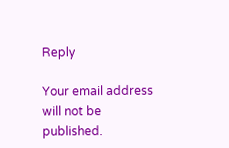Reply

Your email address will not be published.